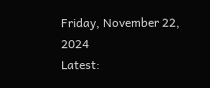Friday, November 22, 2024
Latest: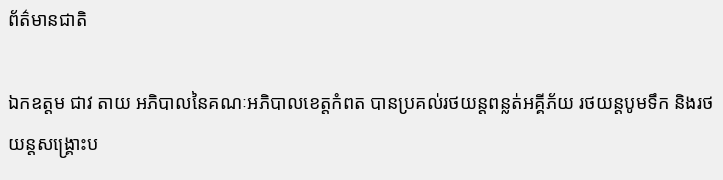ព័ត៌មានជាតិ

ឯកឧត្តម ជាវ តាយ អភិបាលនៃគណៈអភិបាលខេត្តកំពត បានប្រគល់រថយន្តពន្លត់អគ្គីភ័យ រថយន្តបូមទឹក និងរថយន្តសង្គ្រោះប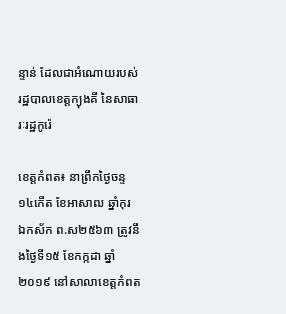ន្ទាន់ ដែលជាអំណោយរបស់រដ្ឋបាលខេត្តក្យុងគី នៃសាធារៈរដ្ឋកូរ៉េ

ខេត្តកំពត៖ នាព្រឹកថ្ងៃចន្ទ ១៤កើត ខែអាសាឍ ឆ្នាំកុរ ឯកស័ក ព.ស២៥៦៣ ត្រូវនឹងថ្ងៃទី១៥ ខែកក្កដា ឆ្នាំ២០១៩ នៅសាលាខេត្តកំពត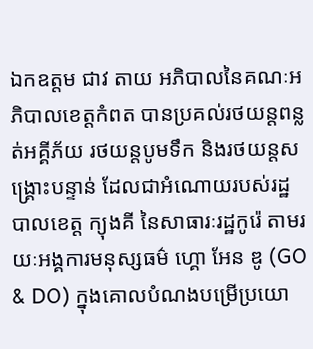ឯកឧត្តម ជាវ តាយ អភិបាលនៃគណៈអភិបាលខេត្តកំពត បានប្រគល់រថយន្តពន្លត់អគ្គីភ័យ រថយន្តបូមទឹក និងរថយន្តសង្គ្រោះបន្ទាន់ ដែលជាអំណោយរបស់រដ្ឋបាលខេត្ត ក្យុងគី នៃសាធារៈរដ្ឋកូរ៉េ តាមរយៈអង្គការមនុស្សធម៌ ហ្គោ អែន ឌូ (GO & DO) ក្នុងគោលបំណងបម្រើប្រយោ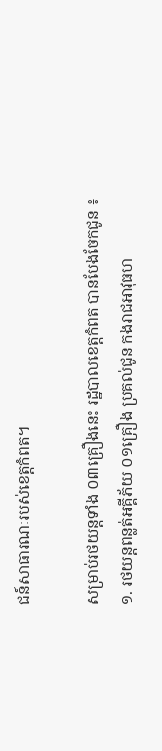ជន៍សាធារណៈរបស់ខេត្តកំពត។

សម្រាប់រថយន្តទាំង ០៣គ្រឿងនេះ រដ្ឋបាលខេត្តកំពត បានបែងចែកជូន ៖
១. រថយន្តពន្លត់អគ្គីភ័យ ០១គ្រឿង ប្រគល់ជូន កងរាជអាវុធហ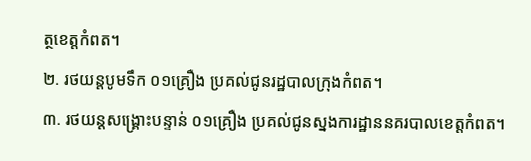ត្ថខេត្តកំពត។
២. រថយន្តបូមទឹក ០១គ្រឿង ប្រគល់ជូនរដ្ឋបាលក្រុងកំពត។
៣. រថយន្តសង្គ្រោះបន្ទាន់ ០១គ្រឿង ប្រគល់ជូនស្នងការដ្ឋាននគរបាលខេត្តកំពត។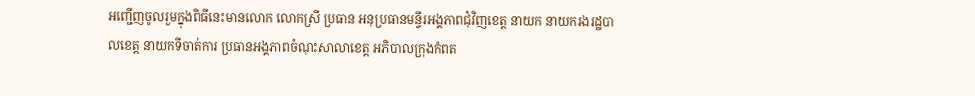អញ្ជើញចូលរួមក្នុងពិធីនេះមានលោក លោកស្រី ប្រធាន អនុប្រធានមន្ទីរអង្គភាពជុំវិញខេត្ត នាយក នាយករងរដ្ឋបាលខេត្ត នាយកទីចាត់ការ ប្រធានអង្គភាពចំណុះសាលាខេត្ត អភិបាលក្រុងកំពត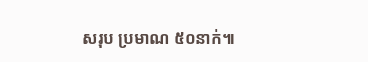សរុប ប្រមាណ ៥០នាក់៕